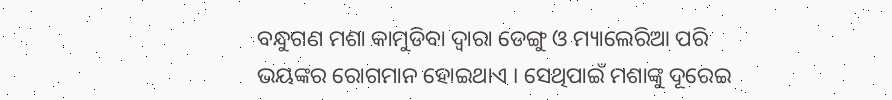ବନ୍ଧୁଗଣ ମଶା କାମୁଡିବା ଦ୍ଵାରା ଡେଙ୍ଗୁ ଓ ମ୍ୟାଲେରିଆ ପରି ଭୟଙ୍କର ରୋଗମାନ ହୋଇଥାଏ । ସେଥିପାଇଁ ମଶାଙ୍କୁ ଦୂରେଇ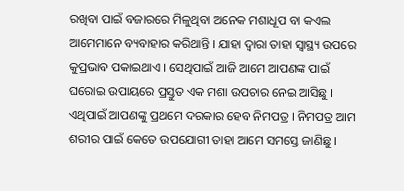ରଖିବା ପାଇଁ ବଜାରରେ ମିଳୁଥିବା ଅନେକ ମଶାଧୂପ ବା କଏଲ ଆମେମାନେ ବ୍ୟବାହାର କରିଥାନ୍ତି । ଯାହା ଦ୍ଵାରା ତାହା ସ୍ୱାସ୍ଥ୍ୟ ଉପରେ କୁପ୍ରଭାବ ପକାଇଥାଏ । ସେଥିପାଇଁ ଆଜି ଆମେ ଆପଣଙ୍କ ପାଇଁ ଘରୋଇ ଉପାୟରେ ପ୍ରସ୍ତୁତ ଏକ ମଶା ଉପଚାର ନେଇ ଆସିଛୁ ।
ଏଥିପାଇଁ ଆପଣଙ୍କୁ ପ୍ରଥମେ ଦରକାର ହେବ ନିମପତ୍ର । ନିମପତ୍ର ଆମ ଶରୀର ପାଇଁ କେତେ ଉପଯୋଗୀ ତାହା ଆମେ ସମସ୍ତେ ଜାଣିଛୁ ।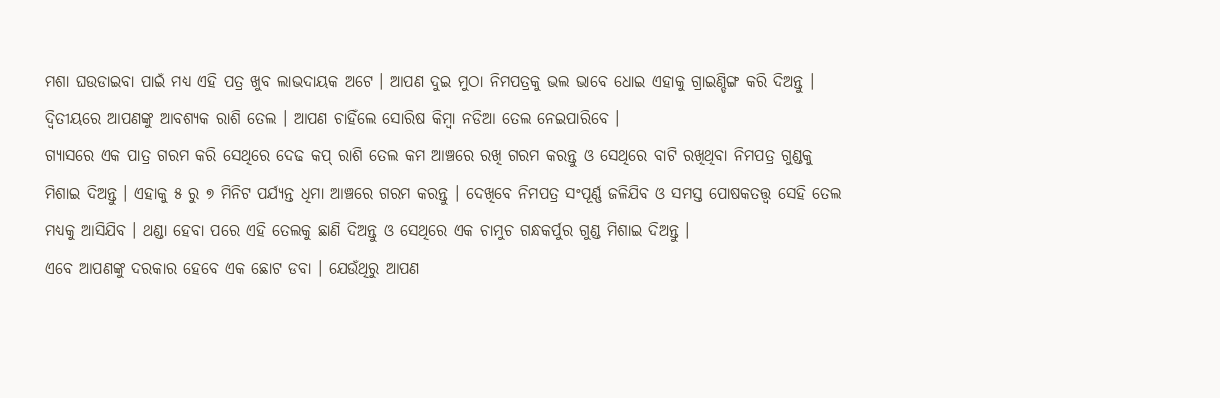ମଶା ଘଉଡାଇବା ପାଇଁ ମଧ୍ୟ ଏହି ପତ୍ର ଖୁବ ଲାଭଦାୟକ ଅଟେ । ଆପଣ ଦୁଇ ମୁଠା ନିମପତ୍ରକୁ ଭଲ ଭାବେ ଧୋଇ ଏହାକୁ ଗ୍ରାଇଣ୍ଡିଙ୍ଗ କରି ଦିଅନ୍ତୁ । ଦ୍ଵିତୀୟରେ ଆପଣଙ୍କୁ ଆବଶ୍ୟକ ରାଶି ତେଲ । ଆପଣ ଚାହିଁଲେ ସୋରିଷ କିମ୍ବା ନଡିଆ ତେଲ ନେଇପାରିବେ ।
ଗ୍ଯାସରେ ଏକ ପାତ୍ର ଗରମ କରି ସେଥିରେ ଦେଢ କପ୍ ରାଶି ତେଲ କମ ଆଞ୍ଚରେ ରଖି ଗରମ କରନ୍ତୁ ଓ ସେଥିରେ ବାଟି ରଖିଥିବା ନିମପତ୍ର ଗୁଣ୍ଡକୁ ମିଶାଇ ଦିଅନ୍ତୁ । ଏହାକୁ ୫ ରୁ ୭ ମିନିଟ ପର୍ଯ୍ୟନ୍ତ ଧିମା ଆଞ୍ଚରେ ଗରମ କରନ୍ତୁ । ଦେଖିବେ ନିମପତ୍ର ସଂପୂର୍ଣ୍ଣ ଜଳିଯିବ ଓ ସମସ୍ତ ପୋଷକତତ୍ତ୍ଵ ସେହି ତେଲ ମଧ୍ୟକୁ ଆସିଯିବ । ଥଣ୍ଡା ହେବା ପରେ ଏହି ତେଲକୁ ଛାଣି ଦିଅନ୍ତୁ ଓ ସେଥିରେ ଏକ ଚାମୁଚ ଗନ୍ଧକର୍ପୁର ଗୁଣ୍ଡ ମିଶାଇ ଦିଅନ୍ତୁ ।
ଏବେ ଆପଣଙ୍କୁ ଦରକାର ହେବେ ଏକ ଛୋଟ ଡବା । ଯେଉଁଥିରୁ ଆପଣ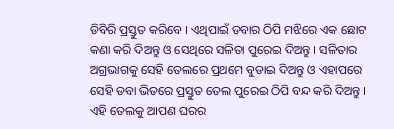ଡିବିରି ପ୍ରସ୍ତୁତ କରିବେ । ଏଥିପାଇଁ ଡବାର ଠିପି ମଝିରେ ଏକ ଛୋଟ କଣା କରି ଦିଅନ୍ତୁ ଓ ସେଥିରେ ସଳିତା ପୁରେଇ ଦିଅନ୍ତୁ । ସଳିତାର ଅଗ୍ରଭାଗକୁ ସେହି ତେଲରେ ପ୍ରଥମେ ବୁଡାଇ ଦିଅନ୍ତୁ ଓ ଏହାପରେ ସେହି ଡବା ଭିତରେ ପ୍ରସ୍ତୁତ ତେଲ ପୁରେଇ ଠିପି ବନ୍ଦ କରି ଦିଅନ୍ତୁ ।
ଏହି ତେଲକୁ ଆପଣ ଘରର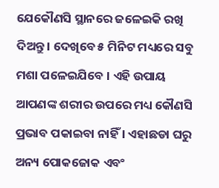ଯେକୌଣସି ସ୍ଥାନରେ ଜଳେଇକି ରଖି ଦିଅନ୍ତୁ । ଦେଖିବେ ୫ ମିନିଟ ମଧ୍ୟରେ ସବୁ ମଶା ପଳେଇଯିବେ । ଏହି ଉପାୟ ଆପଣଙ୍କ ଶରୀର ଉପରେ ମଧ୍ୟ କୌଣସି ପ୍ରଭାବ ପକାଇବା ନାହିଁ । ଏହାଛଡା ଘରୁ ଅନ୍ୟ ପୋକଜୋକ ଏବଂ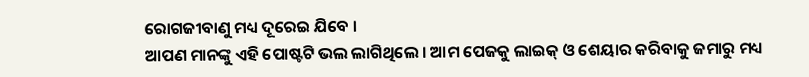ରୋଗଜୀବାଣୁ ମଧ୍ୟ ଦୂରେଇ ଯିବେ ।
ଆପଣ ମାନଙ୍କୁ ଏହି ପୋଷ୍ଟଟି ଭଲ ଲାଗିଥିଲେ । ଆମ ପେଜକୁ ଲାଇକ୍ ଓ ଶେୟାର କରିବାକୁ ଜମାରୁ ମଧ୍ୟ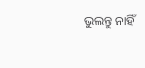ଭୁଲନ୍ତୁ ନାହିଁ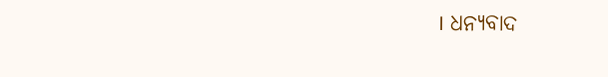। ଧନ୍ୟବାଦ